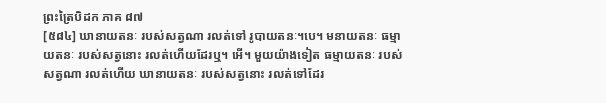ព្រះត្រៃបិដក ភាគ ៨៧
[៥៨៤] ឃានាយតនៈ របស់សត្វណា រលត់ទៅ រូបាយតនៈ។បេ។ មនាយតនៈ ធម្មាយតនៈ របស់សត្វនោះ រលត់ហើយដែរឬ។ អើ។ មួយយ៉ាងទៀត ធម្មាយតនៈ របស់សត្វណា រលត់ហើយ ឃានាយតនៈ របស់សត្វនោះ រលត់ទៅដែរ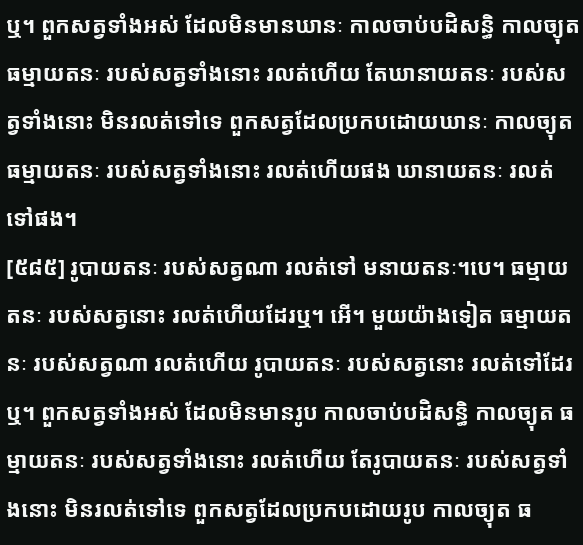ឬ។ ពួកសត្វទាំងអស់ ដែលមិនមានឃានៈ កាលចាប់បដិសន្ធិ កាលច្យុត ធម្មាយតនៈ របស់សត្វទាំងនោះ រលត់ហើយ តែឃានាយតនៈ របស់សត្វទាំងនោះ មិនរលត់ទៅទេ ពួកសត្វដែលប្រកបដោយឃានៈ កាលច្យុត ធម្មាយតនៈ របស់សត្វទាំងនោះ រលត់ហើយផង ឃានាយតនៈ រលត់ទៅផង។
[៥៨៥] រូបាយតនៈ របស់សត្វណា រលត់ទៅ មនាយតនៈ។បេ។ ធម្មាយតនៈ របស់សត្វនោះ រលត់ហើយដែរឬ។ អើ។ មួយយ៉ាងទៀត ធម្មាយតនៈ របស់សត្វណា រលត់ហើយ រូបាយតនៈ របស់សត្វនោះ រលត់ទៅដែរឬ។ ពួកសត្វទាំងអស់ ដែលមិនមានរូប កាលចាប់បដិសន្ធិ កាលច្យុត ធម្មាយតនៈ របស់សត្វទាំងនោះ រលត់ហើយ តែរូបាយតនៈ របស់សត្វទាំងនោះ មិនរលត់ទៅទេ ពួកសត្វដែលប្រកបដោយរូប កាលច្យុត ធ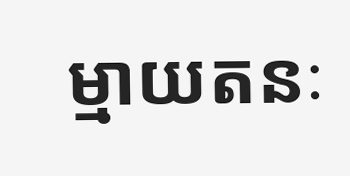ម្មាយតនៈ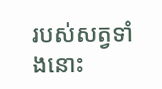របស់សត្វទាំងនោះ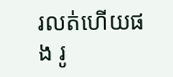រលត់ហើយផង រូ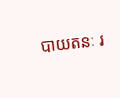បាយតនៈ រ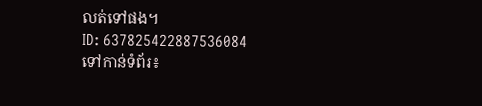លត់ទៅផង។
ID: 637825422887536084
ទៅកាន់ទំព័រ៖